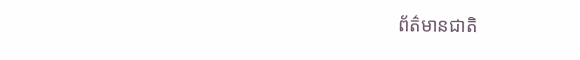ព័ត៌មានជាតិ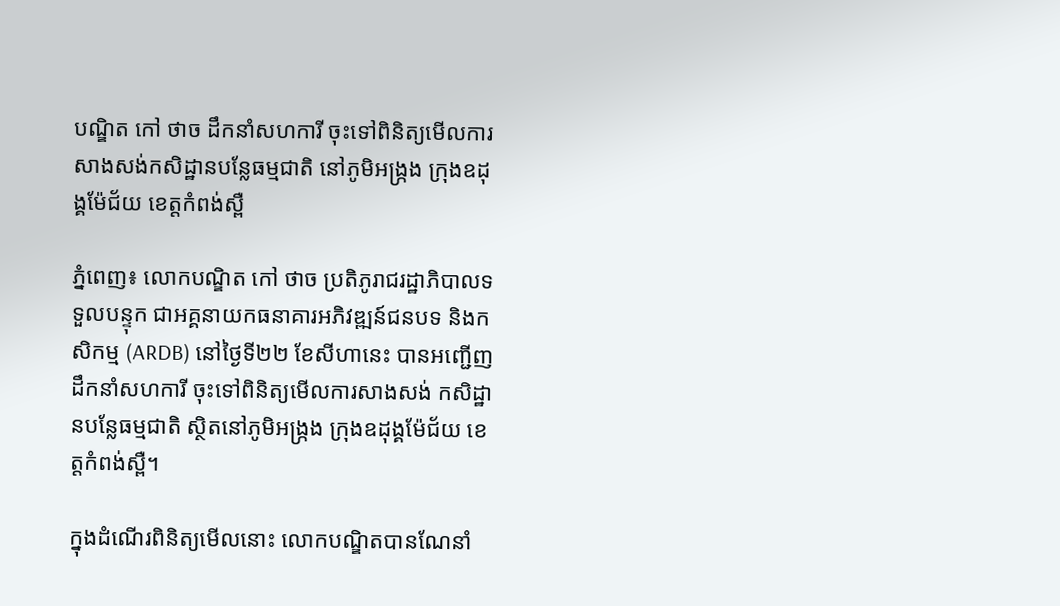បណ្ឌិត កៅ ថាច ដឹកនាំសហការី ចុះទៅពិនិត្យមើលការសាងសង់កសិដ្ឋានបន្លែធម្មជាតិ នៅភូមិអង្រ្កង ក្រុងឧដុង្គម៉ែជ័យ ខេត្តកំពង់ស្ពឺ

ភ្នំពេញ៖ លោកបណ្ឌិត កៅ ថាច ប្រតិភូរាជរដ្ឋាភិបាលទទួលបន្ទុក ជាអគ្គនាយកធនាគារអភិវឌ្ឍន៍ជនបទ និងកសិកម្ម (ARDB) នៅថ្ងៃទី២២ ខែសីហានេះ បានអញ្ជើញដឹកនាំសហការី ចុះទៅពិនិត្យមើលការសាងសង់ កសិដ្ឋានបន្លែធម្មជាតិ ស្ថិតនៅភូមិអង្រ្កង ក្រុងឧដុង្គម៉ែជ័យ ខេត្តកំពង់ស្ពឺ។

ក្នុងដំណើរពិនិត្យមើលនោះ លោកបណ្ឌិតបានណែនាំ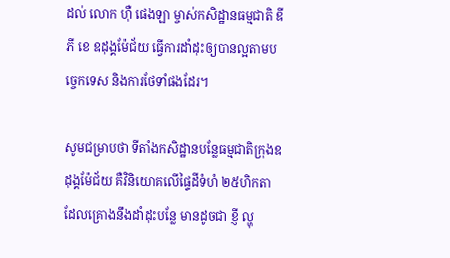ដល់ លោក ហ៊ឺ ផេងឡា ម្ចាស់កសិដ្ឋានធម្មជាតិ ឌី ភី ខេ ឧដុង្គម៉ែជ័យ ធ្វើការដាំដុះឲ្យបានល្អតាមបច្ចេកទេស និងការថែទាំផងដែរ។

សូមជម្រាបថា ទីតាំងកសិដ្ឋានបន្លែធម្មជាតិក្រុងឧដុង្គម៉ែជ័យ គឺវិនិយោគលើផ្ទៃដីទំហំ ២៥ហិកតា ដែលគ្រោងនឹងដាំដុះបន្លែ មានដូចជា ខ្ញី ល្ហុ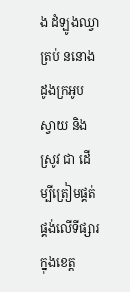ង ដំឡូងឈ្វា ត្រប់ ននោង ដូងក្រអូប ស្វាយ និងស្រូវ ជា ដើម្បីត្រៀមផ្គត់ផ្គង់លើទីផ្សារក្នុងខេត្ត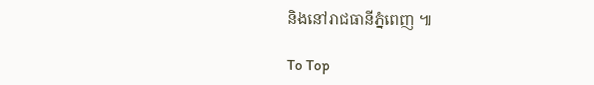និងនៅរាជធានីភ្នំពេញ ៕

To Top